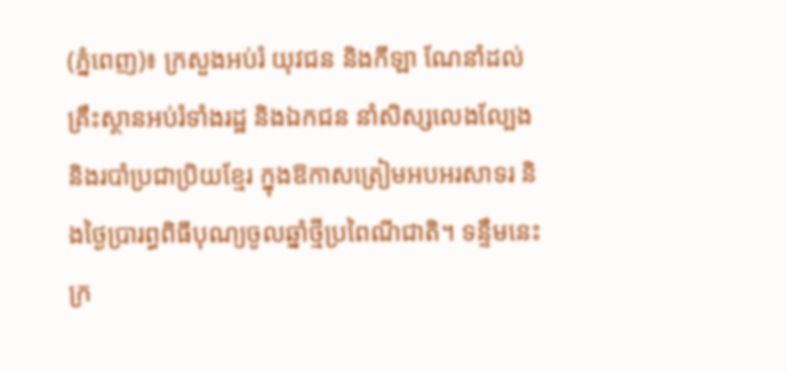(ភ្នំពេញ)៖ ក្រសួងអប់រំ យុវជន និងកីឡា ណែនាំដល់គ្រឹះស្ថានអប់រំទាំងរដ្ឋ និងឯកជន នាំសិស្សលេងល្បែង និងរបាំប្រជាប្រិយខ្មែរ ក្នុងឱកាសត្រៀមអបអរសាទរ និងថ្ងៃប្រារព្ធពិធីបុណ្យចូលឆ្នាំថ្មីប្រពៃណីជាតិ។ ទន្ទឹមនេះក្រ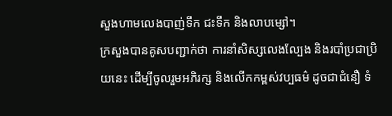សួងហាមលេងបាញ់ទឹក ជះទឹក និងលាបម្សៅ។
ក្រសួងបានគូសបញ្ជាក់ថា ការនាំសិស្សលេងល្បែង និងរបាំប្រជាប្រិយនេះ ដើម្បីចូលរួមអភិរក្ស និងលើកកម្ពស់វប្បធម៌ ដូចជាជំនឿ ទំ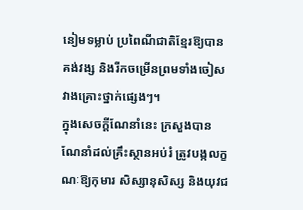នៀមទម្លាប់ ប្រពៃណីជាតិខ្មែរឱ្យបានគង់វង្ស និងរីកចម្រើនព្រមទាំងចៀសវាងគ្រោះថ្នាក់ផ្សេងៗ។
ក្នុងសេចក្តីណែនាំនេះ ក្រសួងបានណែនាំដល់គ្រឹះស្ថានអប់រំ ត្រូវបង្កលក្ខណៈឱ្យកុមារ សិស្សានុសិស្ស និងយុវជ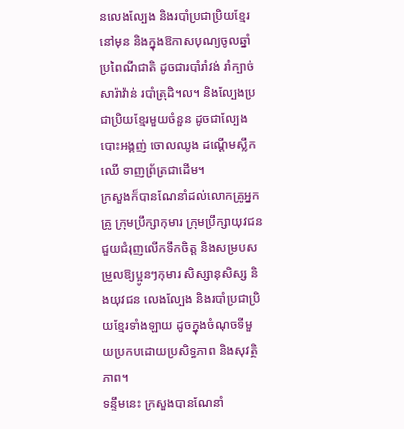នលេងល្បែង និងរបាំប្រជាប្រិយខ្មែរនៅមុន និងក្នុងឱកាសបុណ្យចូលឆ្នាំប្រពៃណីជាតិ ដូចជារបាំរាំវង់ រាំក្បាច់ សារ៉ាវ៉ាន់ របាំត្រុដិ។ល។ និងល្បែងប្រជាប្រិយខ្មែរមួយចំនួន ដូចជាល្បែងបោះអង្គញ់ ចោលឈូង ដណ្តើមស្លឹកឈើ ទាញព្រ័ត្រជាដើម។
ក្រសួងក៏បានណែនាំដល់លោកគ្រូអ្នកគ្រូ ក្រុមប្រឹក្សាកុមារ ក្រុមប្រឹក្សាយុវជន ជួយជំរុញលើកទឹកចិត្ត និងសម្របសម្រួលឱ្យប្អូនៗកុមារ សិស្សានុសិស្ស និងយុវជន លេងល្បែង និងរបាំប្រជាប្រិយខ្មែរទាំងឡាយ ដូចក្នុងចំណុចទីមួយប្រកបដោយប្រសិទ្ធភាព និងសុវត្ថិភាព។
ទន្ទឹមនេះ ក្រសួងបានណែនាំ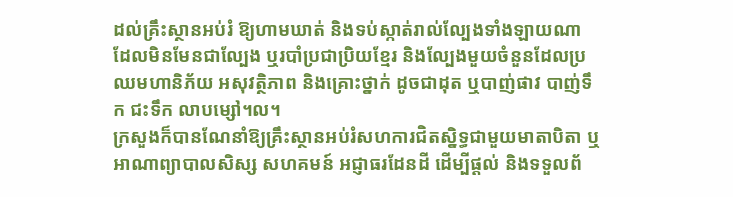ដល់គ្រឹះស្ថានអប់រំ ឱ្យហាមឃាត់ និងទប់ស្កាត់រាល់ល្បែងទាំងឡាយណា ដែលមិនមែនជាល្បែង ឬរបាំប្រជាប្រិយខ្មែរ និងល្បែងមួយចំនួនដែលប្រឈមហានិភ័យ អសុវត្ថិភាព និងគ្រោះថ្នាក់ ដូចជាដុត ឬបាញ់ផាវ បាញ់ទឹក ជះទឹក លាបម្សៅ។ល។
ក្រសួងក៏បានណែនាំឱ្យគ្រឹះស្ថានអប់រំសហការជិតស្និទ្ធជាមួយមាតាបិតា ឬអាណាព្យាបាលសិស្ស សហគមន៍ អជ្ញាធរដែនដី ដើម្បីផ្ដល់ និងទទួលព័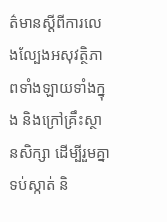ត៌មានស្តីពីការលេងល្បែងអសុវត្ថិភាពទាំងឡាយទាំងក្នុង និងក្រៅគ្រឹះស្ថានសិក្សា ដើម្បីរួមគ្នាទប់ស្កាត់ និ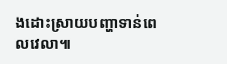ងដោះស្រាយបញ្ហាទាន់ពេលវេលា៕